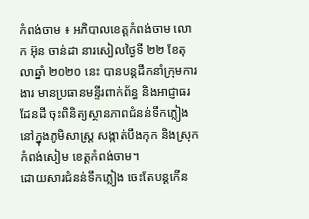កំពង់ចាម ៖ អភិបាលខេត្តកំពង់ចាម លោក អ៊ុន ចាន់ដា នារសៀលថ្ងៃទី ២២ ខែតុលាឆ្នាំ ២០២០ នេះ បានបន្តដឹកនាំក្រុមការងារ មានប្រធានមន្ទីរពាក់ព័ន្ធ និងអាជ្ញាធរដែនដី ចុះពិនិត្យស្ថានភាពជំនន់ទឹកភ្លៀង នៅក្នុងភូមិសាស្ត្រ សង្កាត់បឹងកុក និងស្រុកកំពង់សៀម ខេត្តកំពង់ចាម។
ដោយសារជំនន់ទឹកភ្លៀង ចេះតែបន្តកើន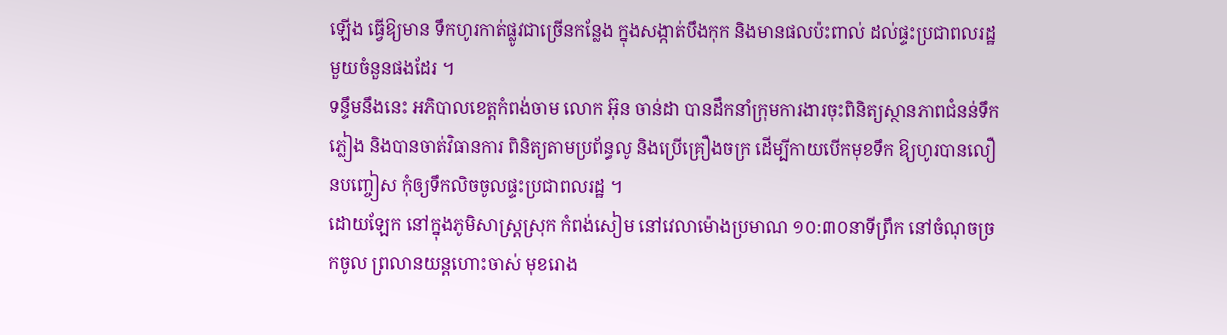ឡើង ធ្វើឱ្យមាន ទឹកហូរកាត់ផ្លូវជាច្រើនកន្លែង ក្នុងសង្កាត់បឹងកុក និងមានផលប៉ះពាល់ ដល់ផ្ទះប្រជាពលរដ្ឋ មួយចំនួនផងដែរ ។
ទន្ទឹមនឹងនេះ អភិបាលខេត្តកំពង់ចាម លោក អ៊ុន ចាន់ដា បានដឹកនាំក្រុមការងារចុះពិនិត្យស្ថានភាពជំនន់ទឹកភ្លៀង និងបានចាត់វិធានការ ពិនិត្យតាមប្រព័ន្ធលូ និងប្រើគ្រឿងចក្រ ដើម្បីកាយបើកមុខទឹក ឱ្យហូរបានលឿនបញ្ចៀស កុំឲ្យទឹកលិចចូលផ្ទះប្រជាពលរដ្ឋ ។
ដោយឡែក នៅក្នុងភូមិសាស្ត្រស្រុក កំពង់សៀម នៅវេលាម៉ោងប្រមាណ ១០:៣០នាទីព្រឹក នៅចំណុចច្រកចូល ព្រលានយន្តហោះចាស់ មុខរោង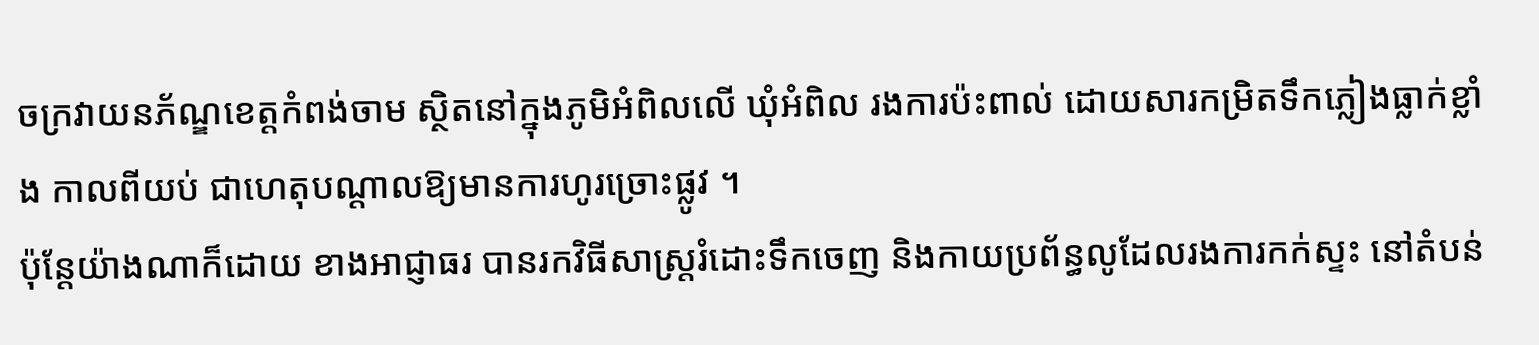ចក្រវាយនភ័ណ្ឌខេត្តកំពង់ចាម ស្ថិតនៅក្នុងភូមិអំពិលលើ ឃុំអំពិល រងការប៉ះពាល់ ដោយសារកម្រិតទឹកភ្លៀងធ្លាក់ខ្លាំង កាលពីយប់ ជាហេតុបណ្ដាលឱ្យមានការហូរច្រោះផ្លូវ ។
ប៉ុន្តែយ៉ាងណាក៏ដោយ ខាងអាជ្ញាធរ បានរកវិធីសាស្ត្ររំដោះទឹកចេញ និងកាយប្រព័ន្ធលូដែលរងការកក់ស្ទះ នៅតំបន់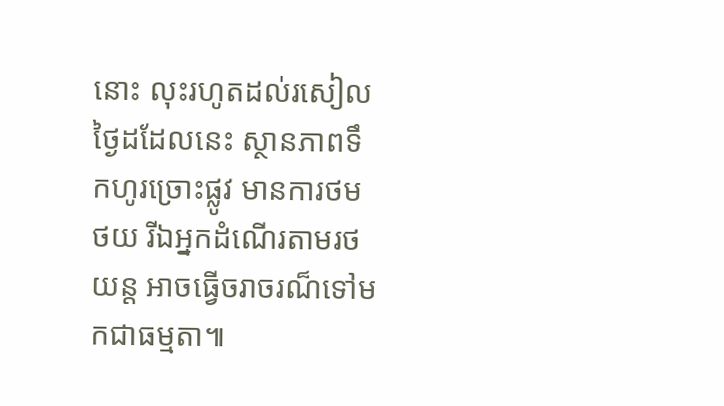នោះ លុះរហូតដល់រសៀលថ្ងៃដដែលនេះ ស្ថានភាពទឹកហូរច្រោះផ្លូវ មានការថមថយ រីឯអ្នកដំណើរតាមរថយន្ត អាចធ្វើចរាចរណ៏ទៅមកជាធម្មតា៕